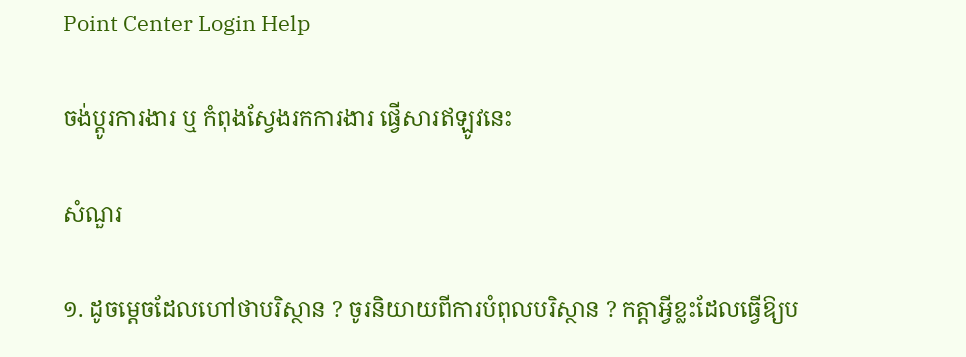Point Center Login Help

ចង់ប្តូរការងារ ឬ កំពុងស្វែងរកការងារ ផ្វើសារឥឡូវនេះ

សំណួរ

១. ដូចម្តេចដែលហៅថាបរិស្ថាន ? ចូរនិយាយពីការបំពុលបរិស្ថាន ? កត្តាអ្វីខ្លះដែលធ្វើឱ្យប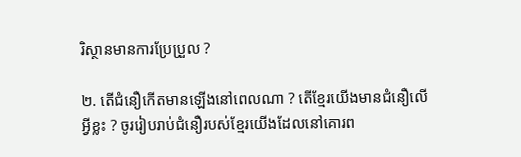រិស្ថានមានការប្រែប្រួល ?

២. តើជំនឿកើតមានឡើងនៅពេលណា ? តើខ្មែរយើងមានជំនឿលើអ្វីខ្លះ ? ចូររៀបរាប់ជំនឿរបស់ខ្មែរយើងដែលនៅគោរព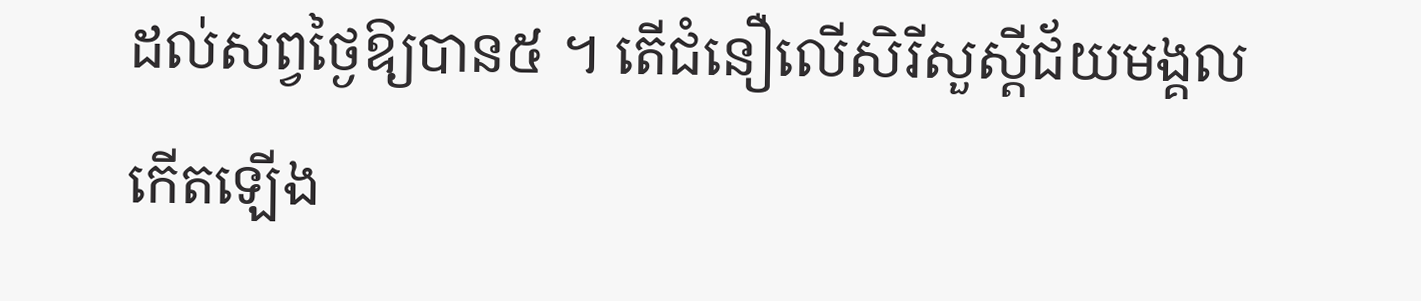ដល់សព្វថ្ងៃឱ្យបាន៥ ។ តើជំនឿលើសិរីសួស្តីជ័យមង្គលកើតឡើង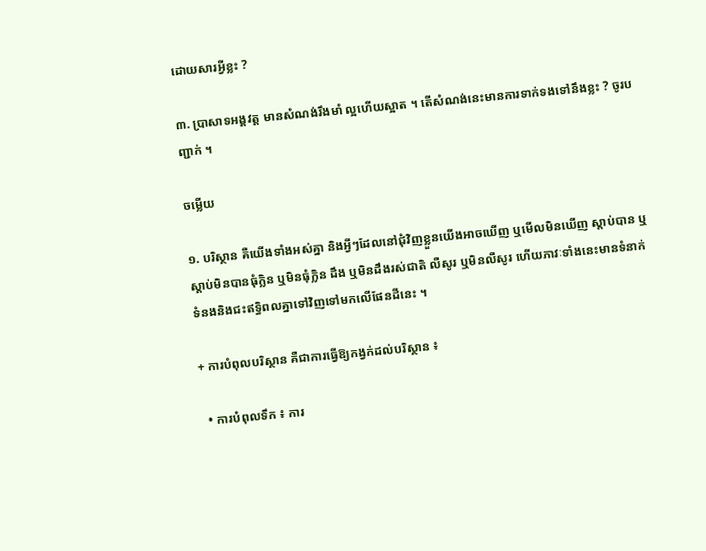ដោយសារអ្វីខ្លះ ?

៣. ប្រាសាទអង្គវត្ត មានសំណង់រឹងមាំ ល្អហើយស្អាត ។ តើសំណង់នេះមានការទាក់ទងទៅនឹងខ្លះ ? ចូរបញ្ជាក់ ។

ចម្លើយ

១. បរិស្ថាន គឺយើងទាំងអស់គ្នា និងអ្វីៗដែលនៅជុំវិញខ្លួនយើងអាចឃើញ ឬមើលមិនឃើញ ស្តាប់បាន ឬស្តាប់មិនបានធុំក្លិន ឬមិនធុំក្លិន ដឹង ឬមិនដឹងរស់ជាតិ លឺសូរ ឬមិនលឺសូរ ហើយភាវៈទាំងនេះមានទំនាក់ទំនងនិងជះឥទ្ធិពលគ្នាទៅវិញទៅមកលើផែនដីនេះ ។

+ ការបំពុលបរិស្ថាន គឺជាការធ្វើឱ្យកង្វក់ដល់បរិស្ថាន ៖

  • ការបំពុលទឹក ៖ ការ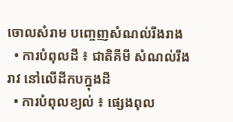ចោលសំរាម បញ្ចេញសំណល់រីងរាង
  • ការបំពុលដី ៖ ជាតិគីមី សំណល់រឹង រាវ នៅលើដីកបក្នុងដី
  • ការបំពុលខ្យល់ ៖ ផ្សេងពុល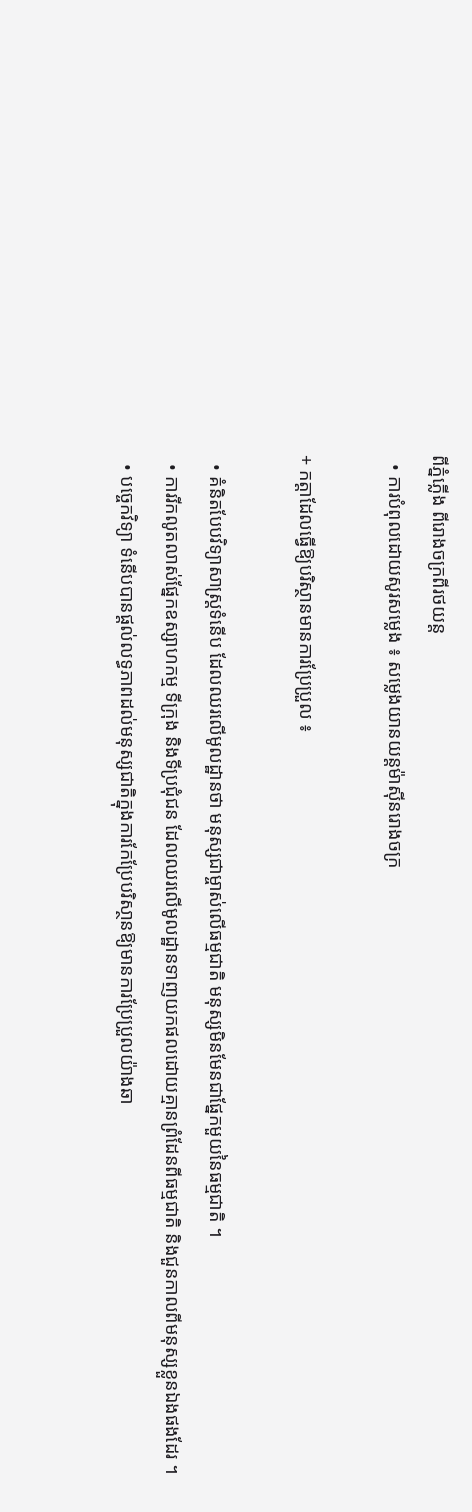ពីភ្នំភ្លើង ពីរោងចក្រពីរថយន្ត
  • ការបំពុលដោយសូរសម្លេង ៖ សម្លេងយានយន្តម៉ាស៊ីនរោងចក្រ

+ កត្តាដែលធ្វើឱ្យបរិស្ថានមានការប្រែប្រួល ៖

  • គំនិតបែបវិទ្យាសាស្រ្តទំនើប ដែលឈរលើមូលដ្ឋានថា មនុស្សជាម្ចាស់លើធម្មជាតិ មនុស្សមិនមែនជាផ្នែកមួយនៃធម្មជាតិ ។
  • ការរីកលូតលាស់ផ្នែកឧស្សាហកម្ម ទីក្រុង និងទីប្រជុំជន ដែលឈរលើមូលដ្ឋានទាញយកផលដោយគ្មានព្រំដែនពីធម្មជាតិ និងជួនកាលពីមនុស្សខ្លួនឯងផងដែរ ។
  • បច្ចេកវិទ្យា ទំនើបបានផ្តល់លទ្ធភាពដល់មនុស្សជាតិក្នុងការកែប្រែបរិសា្ថនឱ្យមានការប្រែប្រួលយ៉ាងឆា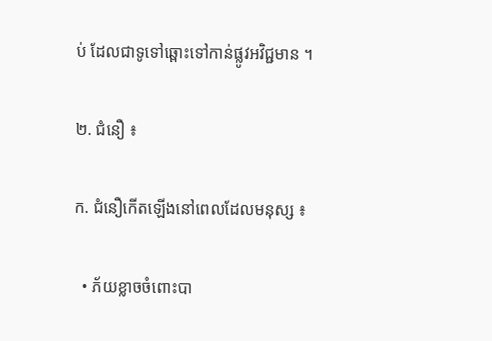ប់ ដែលជាទូទៅឆ្ពោះទៅកាន់ផ្លូវអវិជ្ជមាន ។

២. ជំនឿ ៖

ក. ជំនឿកើតឡើងនៅពេលដែលមនុស្ស ៖

  • ភ័យខ្លាចចំពោះបា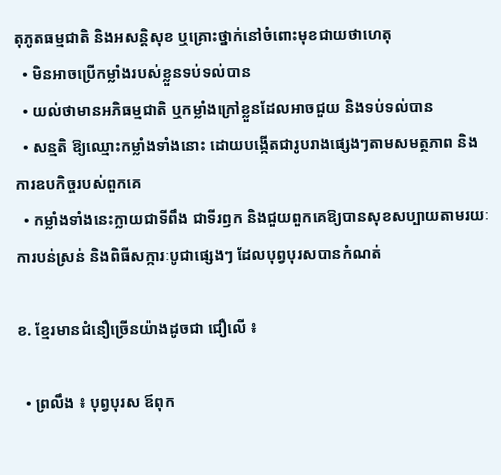តុភូតធម្មជាតិ និងអសន្តិសុខ ឬគ្រោះថ្នាក់នៅចំពោះមុខជាយថាហេតុ
  • មិនអាចប្រើកម្លាំងរបស់ខ្លួនទប់ទល់បាន
  • យល់ថាមានអភិធម្មជាតិ ឬកម្លាំងក្រៅខ្លួនដែលអាចជួយ និងទប់ទល់បាន
  • សន្មតិ ឱ្យឈ្មោះកម្លាំងទាំងនោះ ដោយបង្កើតជារូបរាងផ្សេងៗតាមសមត្ថភាព និងការឧបកិច្ចរបស់ពួកគេ
  • កម្លាំងទាំងនេះក្លាយជាទីពឹង ជាទីរឭក និងជួយពួកគេឱ្យបានសុខសប្បាយតាមរយៈការបន់ស្រន់ និងពិធីសក្ការៈបូជាផ្សេងៗ ដែលបុព្វបុរសបានកំណត់

ខ. ខ្មែរមានជំនឿច្រើនយ៉ាងដូចជា ជឿលើ ៖

  • ព្រលឹង ៖ បុព្វបុរស ឪពុក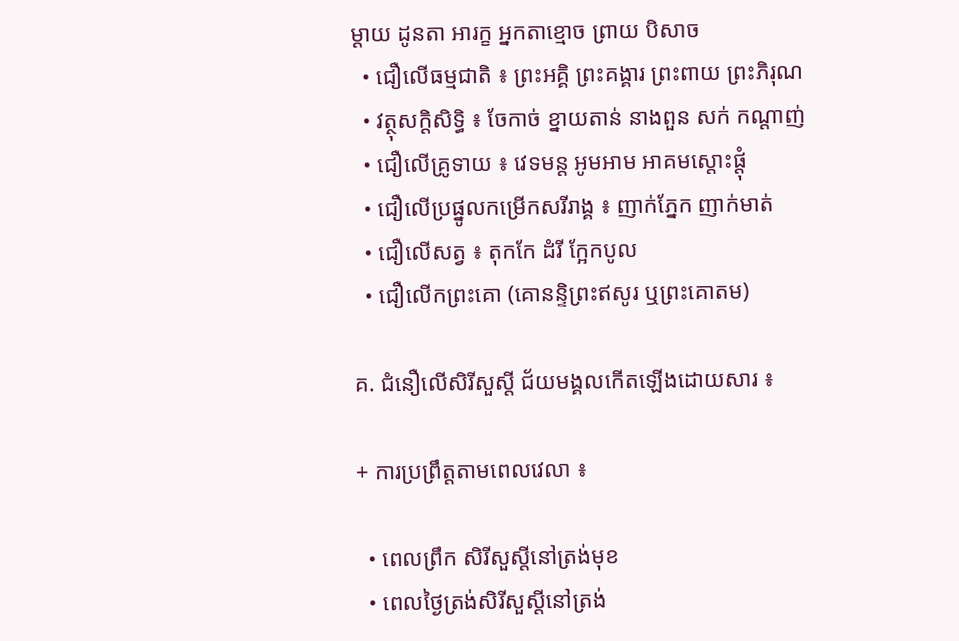ម្តាយ ដូនតា អារក្ខ អ្នកតាខ្មោច ព្រាយ បិសាច
  • ជឿលើធម្មជាតិ ៖ ព្រះអគ្គិ ព្រះគង្គារ ព្រះពាយ ព្រះភិរុណ
  • វត្ថុសក្តិសិទ្ធិ ៖ ចែកាច់ ខ្នាយតាន់ នាងពួន សក់ កណ្តាញ់
  • ជឿលើគ្រូទាយ ៖ វេទមន្ត អូមអាម អាគមស្តោះផ្តុំ
  • ជឿលើប្រផ្នូលកម្រើកសរីរាង្គ ៖ ញាក់ភ្នែក ញាក់មាត់
  • ជឿលើសត្វ ៖ តុកកែ ដំរី ក្អែកបូល
  • ជឿលើកព្រះគោ (គោនន្ទិព្រះឥសូរ ឬព្រះគោតម)

គ. ជំនឿលើសិរីសួស្តី ជ័យមង្គលកើតឡើងដោយសារ ៖

+ ការប្រព្រឹត្តតាមពេលវេលា ៖

  • ពេលព្រឹក សិរីសួស្តីនៅត្រង់មុខ
  • ពេលថ្ងៃត្រង់សិរីសួស្តីនៅត្រង់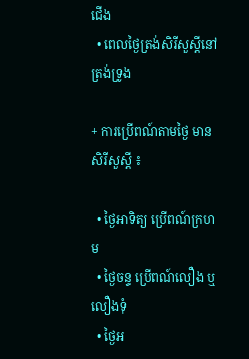ជើង
  • ពេលថ្ងៃត្រង់សិរីសួស្តីនៅត្រង់ទ្រូង

+ ការប្រើពណ៍តាមថ្ងៃ មានសិរីសួស្តី ៖

  • ថ្ងៃអាទិត្យ ប្រើពណ៍ក្រហម
  • ថ្ងៃចន្ទ ប្រើពណ៍លឿង ឬលឿងទុំ
  • ថ្ងៃអ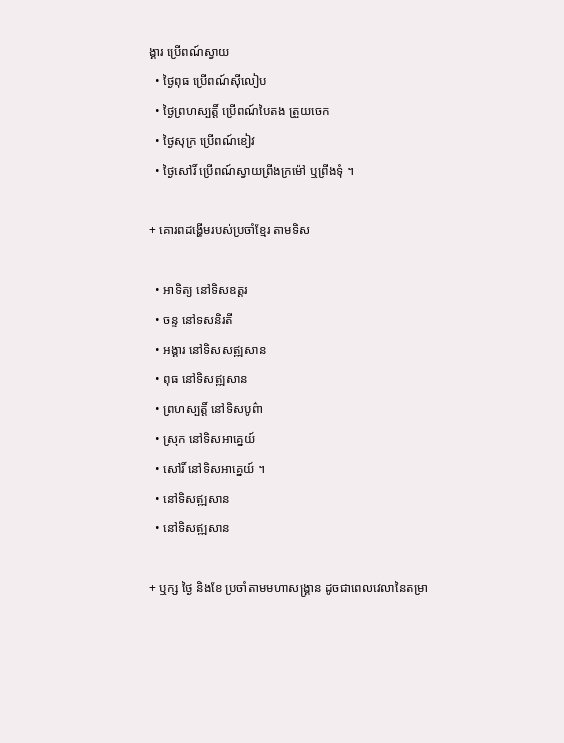ង្គារ ប្រើពណ៍ស្វាយ
  • ថ្ងៃពុធ ប្រើពណ៍ស៊ីលៀប
  • ថ្ងៃព្រហស្បត្តិ៍ ប្រើពណ៍បៃតង ត្រួយចេក
  • ថ្ងៃសុក្រ ប្រើពណ៍ខៀវ
  • ថ្ងៃសៅរិ៍ ប្រើពណ៍ស្វាយព្រីងក្រម៉ៅ ឬព្រីងទុំ ។

+ គោរពដង្ហើមរបស់ប្រចាំខ្មែរ តាមទិស

  • អាទិត្យ នៅទិសឧត្តរ
  • ចន្ទ នៅទសនិរតី
  • អង្គារ នៅទិសសឥ្ឍសាន
  • ពុធ នៅទិសឥ្ឍសាន
  • ព្រហស្បត្តិ៍ នៅទិសបូព៌ា
  • ស្រុក នៅទិសអាគ្នេយ៍
  • សៅរិ៍ នៅទិសអាគ្នេយ៍ ។
  • នៅទិសឥ្ឍសាន
  • នៅទិសឥ្ឍសាន

+ ឬក្ស ថ្ងៃ និងខែ ប្រចាំតាមមហាសង្គ្រាន ដូចជាពេលវេលានៃតម្រា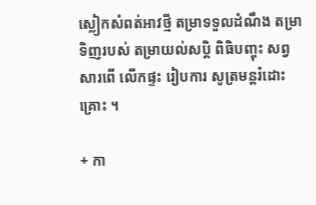ស្លៀកសំពត់អាវថ្មី តម្រាទទួលដំណឹង តម្រាទិញរបស់ តម្រាយល់សប្តិ ពិធិបញ្ចុះ សព្វសារពើ លើកផ្ទះ រៀបការ សូត្រមន្តរំដោះគ្រោះ ។

+ កា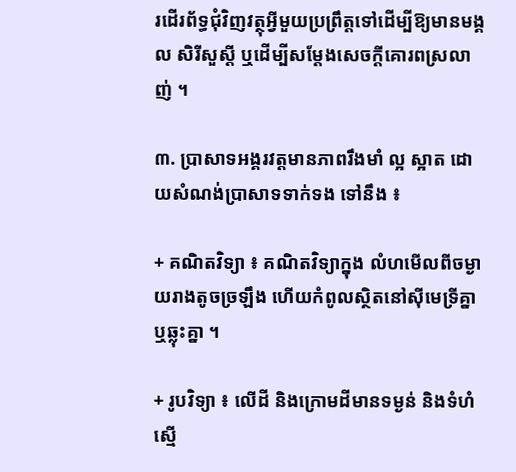រដើរព័ទ្ធជុំវិញវត្ថុអ្វីមួយប្រព្រឹត្តទៅដើម្បីឱ្យមានមង្គល សិរីសួស្តី ឬដើម្បីសម្តែងសេចក្តីគោរពស្រលាញ់ ។

៣. ប្រាសាទអង្គរវត្តមានភាពរឹងមាំ ល្អ ស្អាត ដោយសំណង់ប្រាសាទទាក់ទង ទៅនឹង ៖

+ គណិតវិទ្យា ៖ គណិតវិទ្យាក្នុង លំហមើលពីចម្ងាយរាងតូចច្រឡឹង ហើយកំពូលស្ថិតនៅស៊ីមេទ្រីគ្នា ឬឆ្លុះគ្នា ។

+ រូបវិទ្យា ៖ លើដី និងក្រោមដីមានទម្ងន់ និងទំហំស្មើ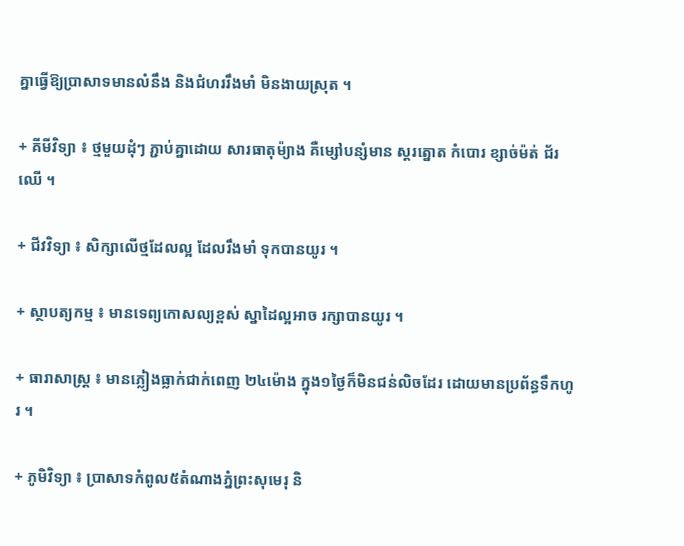គ្នាធ្វើឱ្យប្រាសាទមានលំនឹង និងជំហររឹងមាំ មិនងាយស្រុត ។

+ គីមីវិទ្យា ៖ ថ្មមួយដុំៗ ភ្ជាប់គ្នាដោយ សារធាតុម៉្យាង គឺម្សៅបន្សំមាន ស្តរត្នោត កំបោរ ខ្សាច់ម៉ត់ ជ័រឈើ ។

+ ជីវវិទ្យា ៖ សិក្សាលើថ្មដែលល្អ ដែលរឹងមាំ ទុកបានយូរ ។

+ ស្ថាបត្យកម្ម ៖ មានទេព្យកោសល្យខ្ពស់ ស្នាដៃល្អអាច រក្សាបានយូរ ។

+ ធារាសាស្រ្ត ៖ មានភ្លៀងធ្លាក់ជាក់ពេញ ២៤ម៉ោង ក្នុង១ថ្ងៃក៏មិនជន់លិចដែរ ដោយមានប្រព័ន្ធទឹកហូរ ។

+ ភូមិវិទ្យា ៖ ប្រាសាទកំពូល៥តំណាងភ្នំព្រះសុមេរុ និ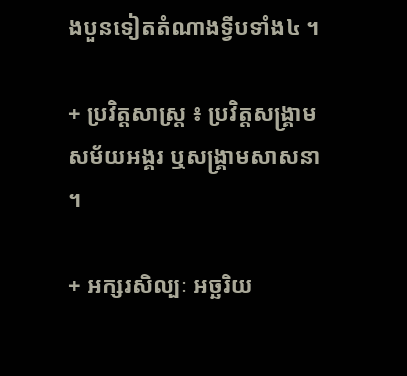ងបួនទៀតតំណាងទ្វីបទាំង៤ ។

+ ប្រវិត្តសាស្រ្ត ៖ ប្រវិត្តសង្រ្គាម សម័យអង្គរ ឬសង្រ្គាមសាសនា ។

+ អក្សរសិល្បៈ អច្ឆរិយ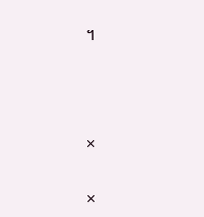។



×

×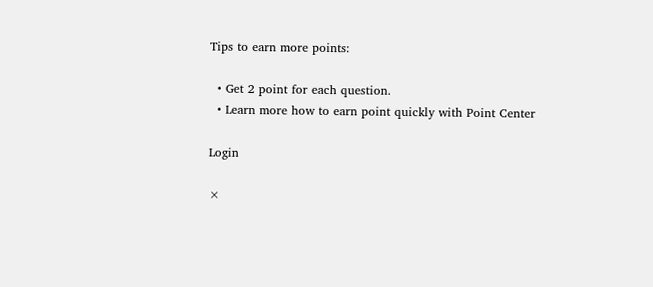Tips to earn more points:

  • Get 2 point for each question.
  • Learn more how to earn point quickly with Point Center

Login

×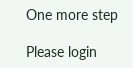One more step

Please login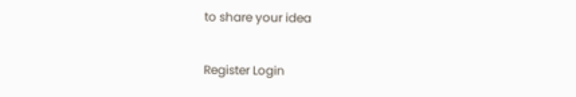to share your idea

Register Login